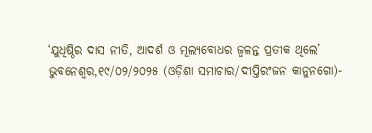‘ଯୁଧିଷ୍ଠିର ଦାସ ନୀତି, ଆଦର୍ଶ ଓ ମୂଲ୍ୟବୋଧର ଜ୍ୱଳନ୍ତ ପ୍ରତୀକ ଥିଲେ’
ଭୁବନେଶ୍ୱର,୧୯/୦୨/୨୦୨୫ (ଓଡ଼ିଶା ସମାଚାର/ଦୀପ୍ତିରଂଜନ କାନୁନଗୋ)-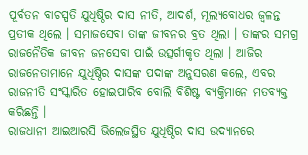ପୂର୍ବତନ ବାଚସ୍ପତି ଯୁଧିଷ୍ଠିର ଦାସ ନୀତି, ଆଦର୍ଶ, ମୂଲ୍ୟବୋଧର ଜ୍ୱଳନ୍ତ ପ୍ରତୀକ ଥିଲେ । ସମାଜସେବା ତାଙ୍କ ଜୀବନର ବ୍ରତ ଥିଲା । ତାଙ୍କର ସମଗ୍ର ରାଜନୈତିକ ଜୀବନ ଜନସେବା ପାଇଁ ଉତ୍ସର୍ଗୀକୃତ ଥିଲା । ଆଜିର ରାଜନେତାମାନେ ଯୁଧିଷ୍ଠିର ଦାସଙ୍କ ପଦାଙ୍କ ଅନୁସରଣ କଲେ, ଏବର ରାଜନୀତି ସଂସ୍କାରିତ ହୋଇପାରିବ ବୋଲି ବିଶିଷ୍ଟ ବ୍ୟକ୍ତିମାନେ ମତବ୍ୟକ୍ତ କରିଛନ୍ତି ।
ରାଜଧାନୀ ଆଇଆରସି ଭିଲେଜସ୍ଥିତ ଯୁଧିଷ୍ଠିର ଦାସ ଉଦ୍ୟାନରେ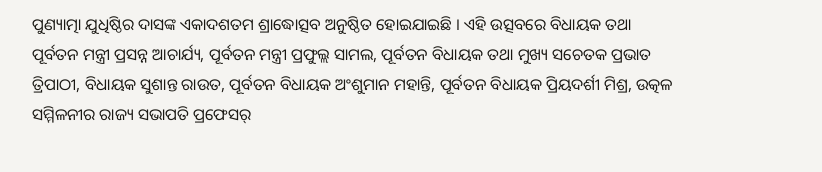ପୁଣ୍ୟାତ୍ମା ଯୁଧିଷ୍ଠିର ଦାସଙ୍କ ଏକାଦଶତମ ଶ୍ରାଦ୍ଧୋତ୍ସବ ଅନୁଷ୍ଠିତ ହୋଇଯାଇଛି । ଏହି ଉତ୍ସବରେ ବିଧାୟକ ତଥା ପୂର୍ବତନ ମନ୍ତ୍ରୀ ପ୍ରସନ୍ନ ଆଚାର୍ଯ୍ୟ, ପୂର୍ବତନ ମନ୍ତ୍ରୀ ପ୍ରଫୁଲ୍ଲ ସାମଲ, ପୂର୍ବତନ ବିଧାୟକ ତଥା ମୁଖ୍ୟ ସଚେତକ ପ୍ରଭାତ ତ୍ରିପାଠୀ, ବିଧାୟକ ସୁଶାନ୍ତ ରାଉତ, ପୂର୍ବତନ ବିଧାୟକ ଅଂଶୁମାନ ମହାନ୍ତି, ପୂର୍ବତନ ବିଧାୟକ ପ୍ରିୟଦର୍ଶୀ ମିଶ୍ର, ଉତ୍କଳ ସମ୍ମିଳନୀର ରାଜ୍ୟ ସଭାପତି ପ୍ରଫେସର୍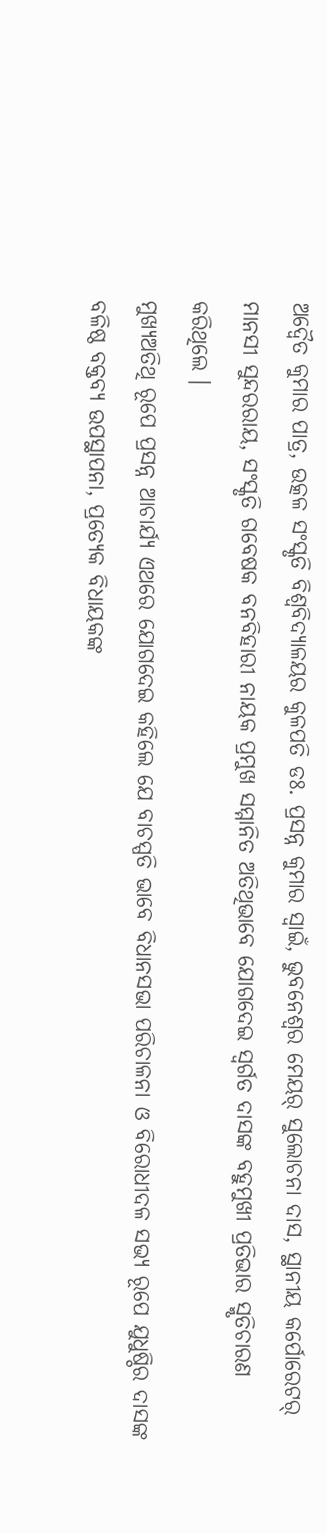ଅଦ୍ୱୈତ କୁମାର ପାତ୍ର, ଉତ୍କଳ ସଂସ୍କୃତି ବିଶ୍ୱବିଦ୍ୟାଳୟର କୁଳପତି ଡଃ. ପ୍ରସନ୍ନ କୁମାର ସ୍ୱାଇଁ, ଭୁବନେଶ୍ୱର ମେୟର୍ ସୁଲୋଚନା ଦାସ, ସ୍ଥାନୀୟ କର୍ପୋରେଟର୍ ମାନସୀ ସୁନ୍ଦରରାୟ, ସଂସ୍କୃତି ଗବେଷକ ବନବିହାରୀ ନାୟକ ପ୍ରମୁଖ ସମ୍ମାନିତ ଅତିଥିଭାବେ ଯୋଗଦେଇ ସ୍ୱର୍ଗତ ଦାସଙ୍କ ବହୁମୁଖୀ ପ୍ରତିଭାର ସ୍ମୃତିଚାରଣ କରିଥିଲେ ।
ମୁଖ୍ୟଅତିଥି ରୂପେ ପ୍ରସନ୍ନ ଆଚାର୍ଯ୍ୟ ଏଥରେ ଯୋଗଦେଇ କହିଲେ ଯେ ବାଚସ୍ପତି ଭାବେ ବିଧାନସଭା ପରିଚାଳନା ଓ ବିରୋଧୀଦଳ ସଭ୍ୟ ରୂପେ ଯୁଧୁଷ୍ଠିର ଦାସଙ୍କ ବଳିଷ୍ଠ ବକ୍ତବ୍ୟ ଉପସ୍ଥାପନା, ପ୍ରତ୍ୟେକ ବିଧାୟକଙ୍କ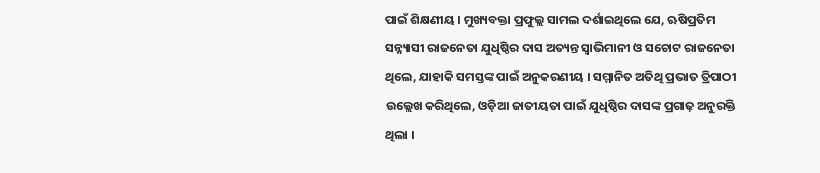ପାଇଁ ଶିକ୍ଷଣୀୟ । ମୁଖ୍ୟବକ୍ତା ପ୍ରଫୁଲ୍ଲ ସାମଲ ଦର୍ଶାଇଥିଲେ ଯେ, ଋଷିପ୍ରତିମ ସନ୍ନ୍ୟାସୀ ରାଜନେତା ଯୁଧିଷ୍ଠିର ଦାସ ଅତ୍ୟନ୍ତ ସ୍ୱାଭିମାନୀ ଓ ସଚୋଟ ରାଜନେତା ଥିଲେ, ଯାହାକି ସମସ୍ତଙ୍କ ପାଇଁ ଅନୁକରଣୀୟ । ସମ୍ମାନିତ ଅତିଥି ପ୍ରଭାତ ତ୍ରିପାଠୀ ଉଲ୍ଲେଖ କରିଥିଲେ, ଓଡ଼ିଆ ଜାତୀୟତା ପାଇଁ ଯୁଧିଷ୍ଠିର ଦାସଙ୍କ ପ୍ରଗାଢ଼ ଅନୁରକ୍ତି ଥିଲା ।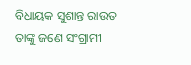ବିଧାୟକ ସୁଶାନ୍ତ ରାଉତ ତାଙ୍କୁ ଜଣେ ସଂଗ୍ରାମୀ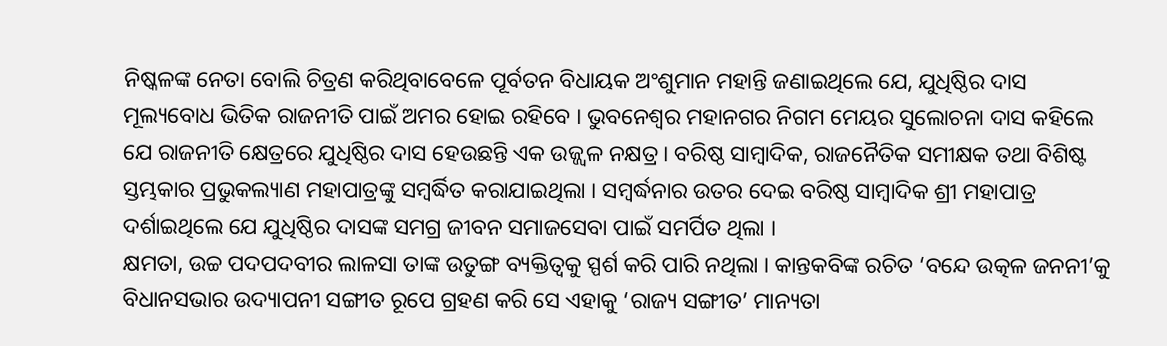ନିଷ୍କଳଙ୍କ ନେତା ବୋଲି ଚିତ୍ରଣ କରିଥିବାବେଳେ ପୂର୍ବତନ ବିଧାୟକ ଅଂଶୁମାନ ମହାନ୍ତି ଜଣାଇଥିଲେ ଯେ, ଯୁଧିଷ୍ଠିର ଦାସ ମୂଲ୍ୟବୋଧ ଭିତିକ ରାଜନୀତି ପାଇଁ ଅମର ହୋଇ ରହିବେ । ଭୁବନେଶ୍ୱର ମହାନଗର ନିଗମ ମେୟର ସୁଲୋଚନା ଦାସ କହିଲେ ଯେ ରାଜନୀତି କ୍ଷେତ୍ରରେ ଯୁଧିଷ୍ଠିର ଦାସ ହେଉଛନ୍ତି ଏକ ଉଜ୍ଜ୍ୱଳ ନକ୍ଷତ୍ର । ବରିଷ୍ଠ ସାମ୍ବାଦିକ, ରାଜନୈତିକ ସମୀକ୍ଷକ ତଥା ବିଶିଷ୍ଟ ସ୍ତମ୍ଭକାର ପ୍ରଭୁକଲ୍ୟାଣ ମହାପାତ୍ରଙ୍କୁ ସମ୍ବର୍ଦ୍ଧିତ କରାଯାଇଥିଲା । ସମ୍ବର୍ଦ୍ଧନାର ଉତର ଦେଇ ବରିଷ୍ଠ ସାମ୍ବାଦିକ ଶ୍ରୀ ମହାପାତ୍ର ଦର୍ଶାଇଥିଲେ ଯେ ଯୁଧିଷ୍ଠିର ଦାସଙ୍କ ସମଗ୍ର ଜୀବନ ସମାଜସେବା ପାଇଁ ସମର୍ପିତ ଥିଲା ।
କ୍ଷମତା, ଉଚ୍ଚ ପଦପଦବୀର ଲାଳସା ତାଙ୍କ ଉତୁଙ୍ଗ ବ୍ୟକ୍ତିତ୍ୱକୁ ସ୍ପର୍ଶ କରି ପାରି ନଥିଲା । କାନ୍ତକବିଙ୍କ ରଚିତ ‘ବନ୍ଦେ ଉତ୍କଳ ଜନନୀ’କୁ ବିଧାନସଭାର ଉଦ୍ୟାପନୀ ସଙ୍ଗୀତ ରୂପେ ଗ୍ରହଣ କରି ସେ ଏହାକୁ ‘ରାଜ୍ୟ ସଙ୍ଗୀତ’ ମାନ୍ୟତା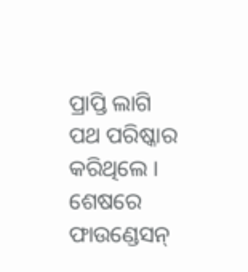ପ୍ରାପ୍ତି ଲାଗି ପଥ ପରିଷ୍କାର କରିଥିଲେ । ଶେଷରେ ଫାଉଣ୍ଡେସନ୍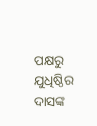ପକ୍ଷରୁ ଯୁଧିଷ୍ଠିର ଦାସଙ୍କ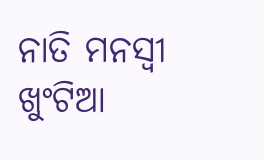ନାତି ମନସ୍ୱୀ ଖୁଂଟିଆ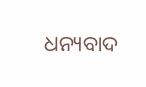ଧନ୍ୟବାଦ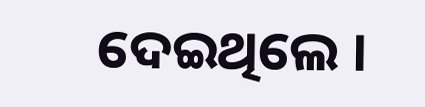ଦେଇଥିଲେ ।